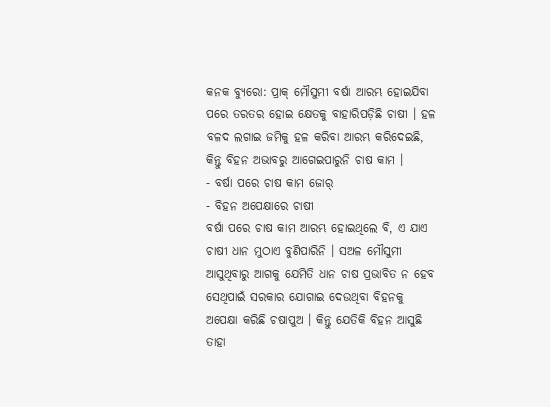କନକ ବ୍ୟୁରୋ: ପ୍ରାକ୍ ମୌସୁମୀ ବର୍ଷା ଆରମ୍ଭ ହୋଇଯିବା ପରେ ତରତର ହୋଇ କ୍ଷେତକୁ ବାହାରିପଡ଼ିଛି ଚାଷୀ । ହଳ ବଳଦ ଲଗାଇ ଜମିକୁ ହଳ କରିବା ଆରମ୍ଭ କରିଦେଇଛି, କିନ୍ତୁ ବିହନ ଅଭାବରୁ ଆଗେଇପାରୁନି ଚାଷ କାମ ।
- ବର୍ଷା ପରେ ଚାଷ କାମ ଜୋର୍
- ବିହନ ଅପେକ୍ଷାରେ ଚାଷୀ
ବର୍ଷା ପରେ ଚାଷ କାମ ଆରମ୍ଭ ହୋଇଥିଲେ ବି, ଏ ଯାଏ ଚାଷୀ ଧାନ ମୁଠାଏ ବୁଣିପାରିନି । ସଅଳ ମୌସୁମୀ ଆସୁଥିବାରୁ ଆଗକୁ ଯେମିତି ଧାନ ଚାଷ ପ୍ରଭାବିତ ନ ହେବ ସେଥିପାଇଁ ସରକାର ଯୋଗାଇ ଦେଉଥିବା ବିହନକୁ ଅପେକ୍ଷା କରିଛି ଚଷାପୁଅ । କିନ୍ତୁ ଯେତିକି ବିହନ ଆସୁଛି ତାହା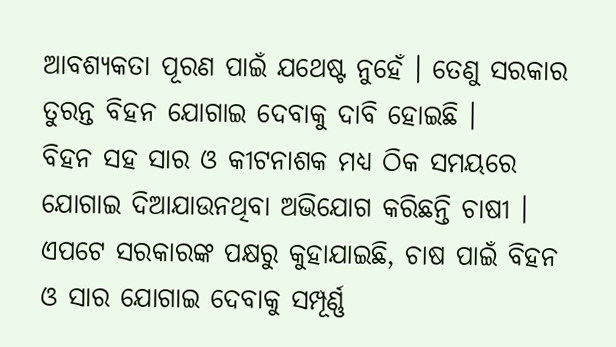ଆବଶ୍ୟକତା ପୂରଣ ପାଇଁ ଯଥେଷ୍ଟ ନୁହେଁ । ତେଣୁ ସରକାର ତୁରନ୍ତ ବିହନ ଯୋଗାଇ ଦେବାକୁ ଦାବି ହୋଇଛି ।
ବିହନ ସହ ସାର ଓ କୀଟନାଶକ ମଧ୍ୟ ଠିକ ସମୟରେ ଯୋଗାଇ ଦିଆଯାଉନଥିବା ଅଭିଯୋଗ କରିଛନ୍ତି ଚାଷୀ । ଏପଟେ ସରକାରଙ୍କ ପକ୍ଷରୁ କୁହାଯାଇଛି, ଚାଷ ପାଇଁ ବିହନ ଓ ସାର ଯୋଗାଇ ଦେବାକୁ ସମ୍ପୂର୍ଣ୍ଣ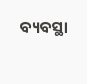ବ୍ୟବସ୍ଥା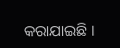କରାଯାଇଛି ।